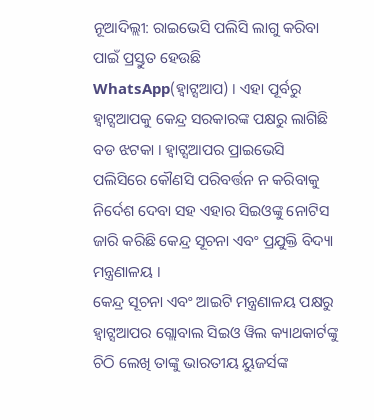ନୂଆଦିଲ୍ଲୀ: ରାଇଭେସି ପଲିସି ଲାଗୁ କରିବା ପାଇଁ ପ୍ରସ୍ତୁତ ହେଉଛି WhatsApp(ହ୍ବାଟ୍ସଆପ) । ଏହା ପୂର୍ବରୁ ହ୍ବାଟ୍ସଆପକୁ କେନ୍ଦ୍ର ସରକାରଙ୍କ ପକ୍ଷରୁ ଲାଗିଛି ବଡ ଝଟକା । ହ୍ବାଟ୍ସଆପର ପ୍ରାଇଭେସି ପଲିସିରେ କୌଣସି ପରିବର୍ତ୍ତନ ନ କରିବାକୁ ନିର୍ଦେଶ ଦେବା ସହ ଏହାର ସିଇଓଙ୍କୁ ନୋଟିସ ଜାରି କରିଛି କେନ୍ଦ୍ର ସୂଚନା ଏବଂ ପ୍ରଯୁକ୍ତି ବିଦ୍ୟା ମନ୍ତ୍ରଣାଳୟ ।
କେନ୍ଦ୍ର ସୂଚନା ଏବଂ ଆଇଟି ମନ୍ତ୍ରଣାଳୟ ପକ୍ଷରୁ ହ୍ବାଟ୍ସଆପର ଗ୍ଲୋବାଲ ସିଇଓ ୱିଲ କ୍ୟାଥକାର୍ଟଙ୍କୁ ଚିଠି ଲେଖି ତାଙ୍କୁ ଭାରତୀୟ ୟୁଜର୍ସଙ୍କ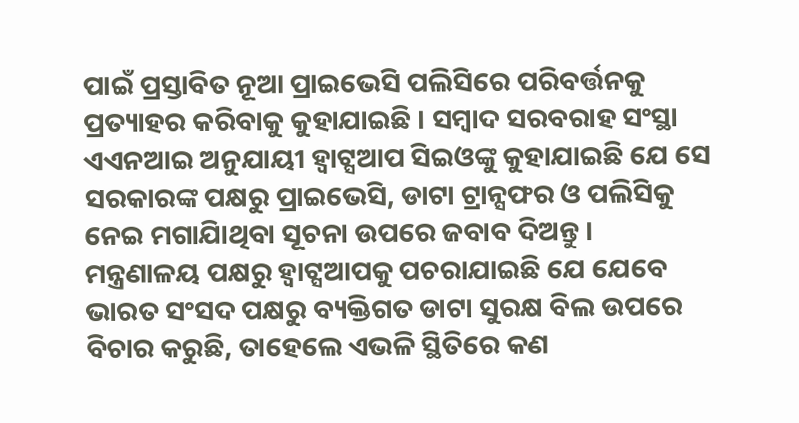ପାଇଁ ପ୍ରସ୍ତାବିତ ନୂଆ ପ୍ରାଇଭେସି ପଲିସିରେ ପରିବର୍ତ୍ତନକୁ ପ୍ରତ୍ୟାହର କରିବାକୁ କୁହାଯାଇଛି । ସମ୍ବାଦ ସରବରାହ ସଂସ୍ଥା ଏଏନଆଇ ଅନୁଯାୟୀ ହ୍ବାଟ୍ସଆପ ସିଇଓଙ୍କୁ କୁହାଯାଇଛି ଯେ ସେ ସରକାରଙ୍କ ପକ୍ଷରୁ ପ୍ରାଇଭେସି, ଡାଟା ଟ୍ରାନ୍ସଫର ଓ ପଲିସିକୁ ନେଇ ମଗାଯାିଥିବା ସୂଚନା ଉପରେ ଜବାବ ଦିଅନ୍ତୁ ।
ମନ୍ତ୍ରଣାଳୟ ପକ୍ଷରୁ ହ୍ବାଟ୍ସଆପକୁ ପଚରାଯାଇଛି ଯେ ଯେବେ ଭାରତ ସଂସଦ ପକ୍ଷରୁ ବ୍ୟକ୍ତିଗତ ଡାଟା ସୁରକ୍ଷ ବିଲ ଉପରେ ବିଚାର କରୁଛି, ତାହେଲେ ଏଭଳି ସ୍ଥିତିରେ କଣ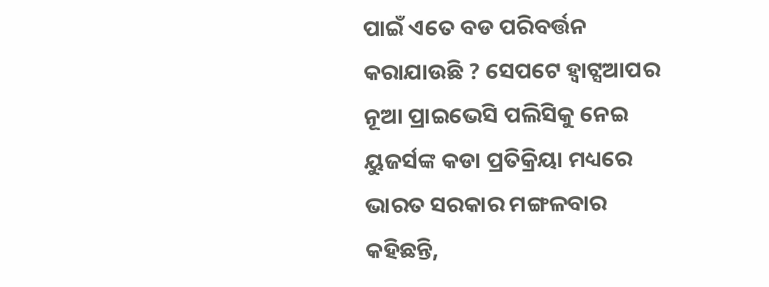ପାଇଁ ଏତେ ବଡ ପରିବର୍ତ୍ତନ କରାଯାଉଛି ? ସେପଟେ ହ୍ବାଟ୍ସଆପର ନୂଆ ପ୍ରାଇଭେସି ପଲିସିକୁ ନେଇ ୟୁଜର୍ସଙ୍କ କଡା ପ୍ରତିକ୍ରିୟା ମଧ୍ୟରେ ଭାରତ ସରକାର ମଙ୍ଗଳବାର କହିଛନ୍ତି,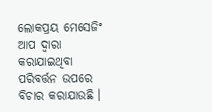ଲୋକପ୍ରୟ ମେସେଜିଂ ଆପ ଦ୍ବାରା କରାଯାଇଥିବା ପରିବର୍ତ୍ତନ ଉପରେ ବିଚାର କରାଯାଉଛି ।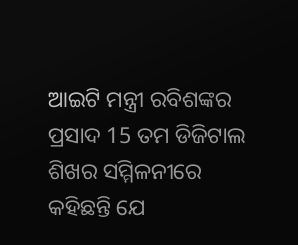ଆଇଟି ମନ୍ତ୍ରୀ ରବିଶଙ୍କର ପ୍ରସାଦ 15 ତମ ଡିଜିଟାଲ ଶିଖର ସମ୍ମିଳନୀରେ କହିଛନ୍ତି ଯେ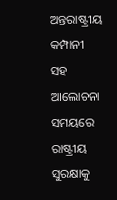ଅନ୍ତରାଷ୍ଟ୍ରୀୟ କମ୍ପାନୀ ସହ ଆଲୋଚନା ସମୟରେ ରାଷ୍ଟ୍ରୀୟ ସୁରକ୍ଷାକୁ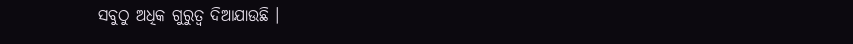ସବୁଠୁ ଅଧିକ ଗୁରୁତ୍ବ ଦିଆଯାଉଛି ।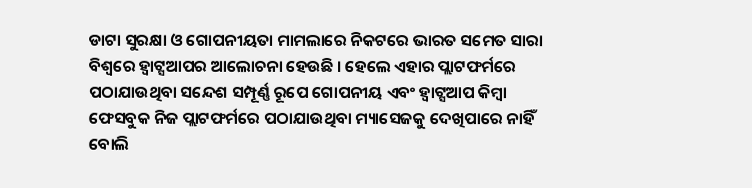ଡାଟା ସୁରକ୍ଷା ଓ ଗୋପନୀୟତା ମାମଲାରେ ନିକଟରେ ଭାରତ ସମେତ ସାରା ବିଶ୍ବରେ ହ୍ବାଟ୍ସଆପର ଆଲୋଚନା ହେଉଛି । ହେଲେ ଏହାର ପ୍ଲାଟଫର୍ମରେ ପଠାଯାଉଥିବା ସନ୍ଦେଶ ସମ୍ପୂର୍ଣ୍ଣ ରୂପେ ଗୋପନୀୟ ଏବଂ ହ୍ବାଟ୍ସଆପ କିମ୍ବା ଫେସବୁକ ନିଜ ପ୍ଲାଟଫର୍ମରେ ପଠାଯାଉଥିବା ମ୍ୟାସେଜକୁ ଦେଖିପାରେ ନାହିଁ ବୋଲି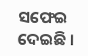ସଫେଇ ଦେଇଛି ।